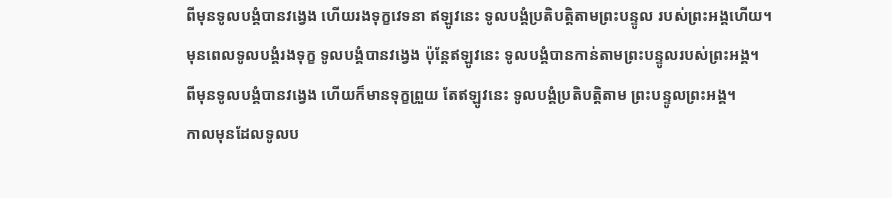ពីមុនទូលបង្គំបានវង្វេង ហើយរងទុក្ខវេទនា ឥឡូវនេះ ទូលបង្គំប្រតិបត្តិតាមព្រះបន្ទូល របស់ព្រះអង្គហើយ។
មុនពេលទូលបង្គំរងទុក្ខ ទូលបង្គំបានវង្វេង ប៉ុន្តែឥឡូវនេះ ទូលបង្គំបានកាន់តាមព្រះបន្ទូលរបស់ព្រះអង្គ។
ពីមុនទូលបង្គំបានវង្វេង ហើយក៏មានទុក្ខព្រួយ តែឥឡូវនេះ ទូលបង្គំប្រតិបត្តិតាម ព្រះបន្ទូលព្រះអង្គ។
កាលមុនដែលទូលប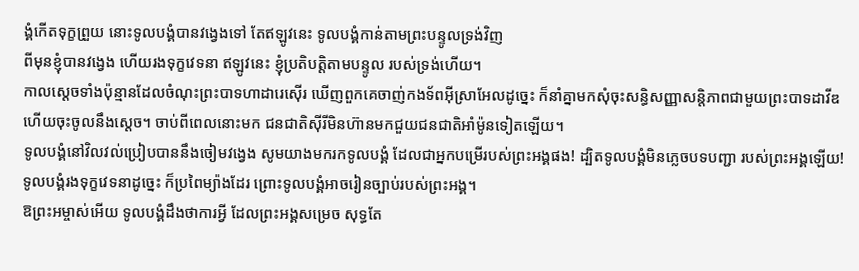ង្គំកើតទុក្ខព្រួយ នោះទូលបង្គំបានវង្វេងទៅ តែឥឡូវនេះ ទូលបង្គំកាន់តាមព្រះបន្ទូលទ្រង់វិញ
ពីមុនខ្ញុំបានវង្វេង ហើយរងទុក្ខវេទនា ឥឡូវនេះ ខ្ញុំប្រតិបត្តិតាមបន្ទូល របស់ទ្រង់ហើយ។
កាលស្ដេចទាំងប៉ុន្មានដែលចំណុះព្រះបាទហាដារេស៊ើរ ឃើញពួកគេចាញ់កងទ័ពអ៊ីស្រាអែលដូច្នេះ ក៏នាំគ្នាមកសុំចុះសន្ធិសញ្ញាសន្តិភាពជាមួយព្រះបាទដាវីឌ ហើយចុះចូលនឹងស្ដេច។ ចាប់ពីពេលនោះមក ជនជាតិស៊ីរីមិនហ៊ានមកជួយជនជាតិអាំម៉ូនទៀតឡើយ។
ទូលបង្គំនៅវិលវល់ប្រៀបបាននឹងចៀមវង្វេង សូមយាងមករកទូលបង្គំ ដែលជាអ្នកបម្រើរបស់ព្រះអង្គផង! ដ្បិតទូលបង្គំមិនភ្លេចបទបញ្ជា របស់ព្រះអង្គឡើយ!
ទូលបង្គំរងទុក្ខវេទនាដូច្នេះ ក៏ប្រពៃម្យ៉ាងដែរ ព្រោះទូលបង្គំអាចរៀនច្បាប់របស់ព្រះអង្គ។
ឱព្រះអម្ចាស់អើយ ទូលបង្គំដឹងថាការអ្វី ដែលព្រះអង្គសម្រេច សុទ្ធតែ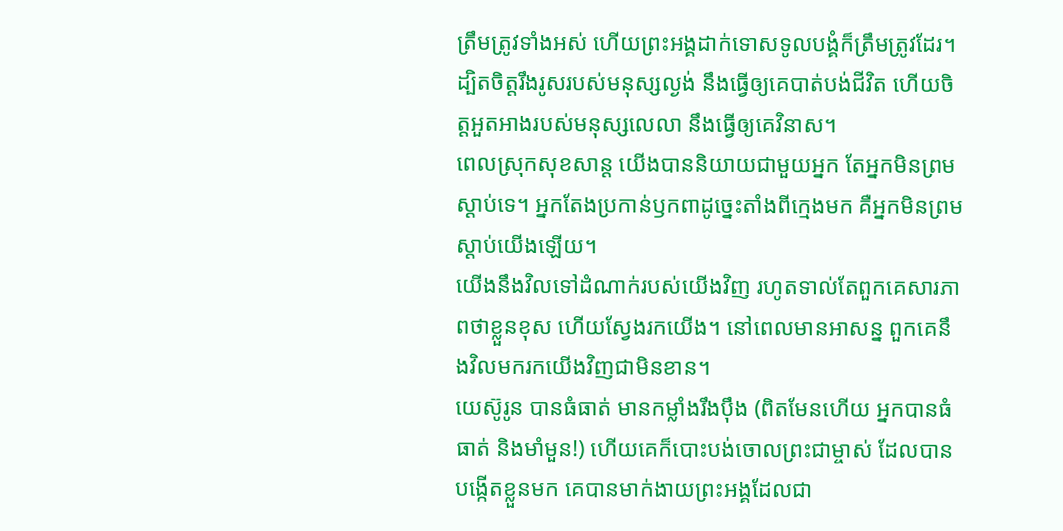ត្រឹមត្រូវទាំងអស់ ហើយព្រះអង្គដាក់ទោសទូលបង្គំក៏ត្រឹមត្រូវដែរ។
ដ្បិតចិត្តរឹងរូសរបស់មនុស្សល្ងង់ នឹងធ្វើឲ្យគេបាត់បង់ជីវិត ហើយចិត្តអួតអាងរបស់មនុស្សលេលា នឹងធ្វើឲ្យគេវិនាស។
ពេលស្រុកសុខសាន្ត យើងបាននិយាយជាមួយអ្នក តែអ្នកមិនព្រមស្ដាប់ទេ។ អ្នកតែងប្រកាន់ឫកពាដូច្នេះតាំងពីក្មេងមក គឺអ្នកមិនព្រមស្ដាប់យើងឡើយ។
យើងនឹងវិលទៅដំណាក់របស់យើងវិញ រហូតទាល់តែពួកគេសារភាពថាខ្លួនខុស ហើយស្វែងរកយើង។ នៅពេលមានអាសន្ន ពួកគេនឹងវិលមករកយើងវិញជាមិនខាន។
យេស៊ូរូន បានធំធាត់ មានកម្លាំងរឹងប៉ឹង (ពិតមែនហើយ អ្នកបានធំធាត់ និងមាំមួន!) ហើយគេក៏បោះបង់ចោលព្រះជាម្ចាស់ ដែលបានបង្កើតខ្លួនមក គេបានមាក់ងាយព្រះអង្គដែលជា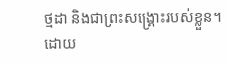ថ្មដា និងជាព្រះសង្គ្រោះរបស់ខ្លួន។
ដោយ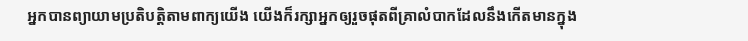អ្នកបានព្យាយាមប្រតិបត្តិតាមពាក្យយើង យើងក៏រក្សាអ្នកឲ្យរួចផុតពីគ្រាលំបាកដែលនឹងកើតមានក្នុង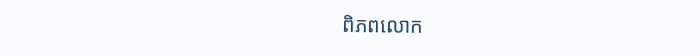ពិភពលោក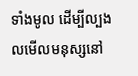ទាំងមូល ដើម្បីល្បងលមើលមនុស្សនៅ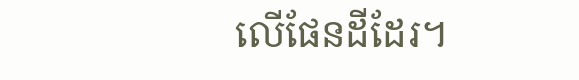លើផែនដីដែរ។